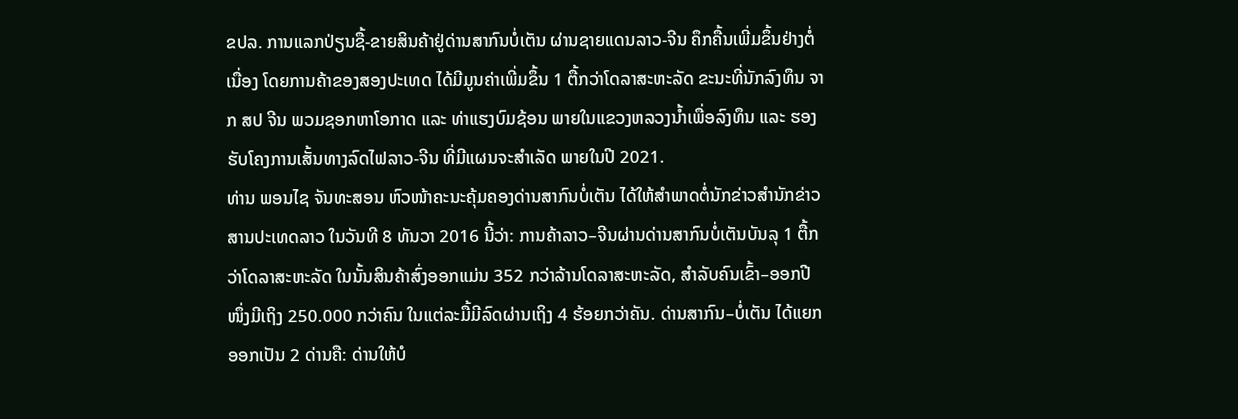ຂປລ. ການແລກປ່ຽນຊື້-ຂາຍສິນຄ້າຢູ່ດ່ານສາກົນບໍ່ເຕັນ ຜ່ານຊາຍແດນລາວ-ຈີນ ຄຶກຄື້ນເພີ່ມຂຶ້ນຢ່າງຕໍ່ເນື່ອງ ໂດຍການຄ້າຂອງສອງປະເທດ ໄດ້ມີມູນຄ່າເພີ່ມຂຶ້ນ 1 ຕື້ກວ່າໂດລາສະຫະລັດ ຂະນະທີ່ນັກລົງທຶນ ຈາກ ສປ ຈີນ ພວມຊອກຫາໂອກາດ ແລະ ທ່າແຮງບົມຊ້ອນ ພາຍໃນແຂວງຫລວງນໍ້າເພື່ອລົງທຶນ ແລະ ຮອງຮັບໂຄງການເສັ້ນທາງລົດໄຟລາວ-ຈີນ ທີ່ມີແຜນຈະສໍາເລັດ ພາຍໃນປີ 2021.
ທ່ານ ພອນໄຊ ຈັນທະສອນ ຫົວໜ້າຄະນະຄຸ້ມຄອງດ່ານສາກົນບໍ່ເຕັນ ໄດ້ໃຫ້ສໍາພາດຕໍ່ນັກຂ່າວສໍານັກຂ່າວສານປະເທດລາວ ໃນວັນທີ 8 ທັນວາ 2016 ນີ້ວ່າ: ການຄ້າລາວ–ຈີນຜ່ານດ່ານສາກົນບໍ່ເຕັນບັນລຸ 1 ຕື້ກວ່າໂດລາສະຫະລັດ ໃນນັ້ນສິນຄ້າສົ່ງອອກແມ່ນ 352 ກວ່າລ້ານໂດລາສະຫະລັດ, ສໍາລັບຄົນເຂົ້າ–ອອກປີໜຶ່ງມີເຖິງ 250.000 ກວ່າຄົນ ໃນແຕ່ລະມື້ມີລົດຜ່ານເຖິງ 4 ຮ້ອຍກວ່າຄັນ. ດ່ານສາກົນ–ບໍ່ເຕັນ ໄດ້ແຍກອອກເປັນ 2 ດ່ານຄື: ດ່ານໃຫ້ບໍ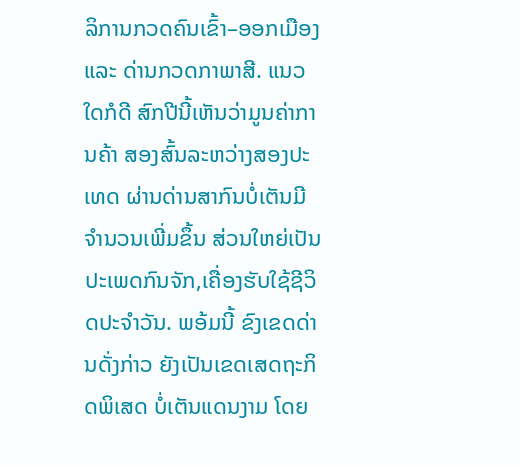ລິການກວດຄົນເຂົ້າ–ອອກເມືອງ ແລະ ດ່ານກວດກາພາສີ. ແນວໃດກໍດີ ສົກປີນີ້ເຫັນວ່າມູນຄ່າການຄ້າ ສອງສົ້ນລະຫວ່າງສອງປະເທດ ຜ່ານດ່ານສາກົນບໍ່ເຕັນມີຈໍານວນເພີ່ມຂຶ້ນ ສ່ວນໃຫຍ່ເປັນປະເພດກົນຈັກ,ເຄື່ອງຮັບໃຊ້ຊີວິດປະຈໍາວັນ. ພອ້ມນີ້ ຂົງເຂດດ່ານດັ່ງກ່າວ ຍັງເປັນເຂດເສດຖະກິດພິເສດ ບໍ່ເຕັນແດນງາມ ໂດຍ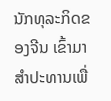ນັກທຸລະກິດຂອງຈີນ ເຂົ້າມາສໍາປະທານເພື່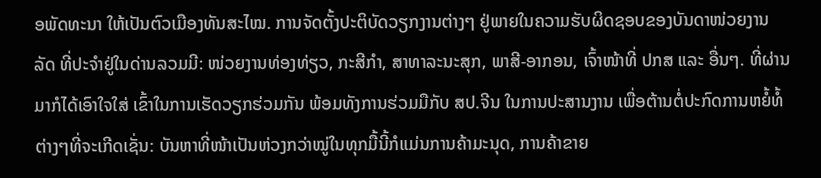ອພັດທະນາ ໃຫ້ເປັນຕົວເມືອງທັນສະໄໝ. ການຈັດຕັ້ງປະຕິບັດວຽກງານຕ່າງໆ ຢູ່ພາຍໃນຄວາມຮັບຜິດຊອບຂອງບັນດາໜ່ວຍງານລັດ ທີ່ປະຈໍາຢູ່ໃນດ່ານລວມມີ: ໜ່ວຍງານທ່ອງທ່ຽວ, ກະສີກໍາ, ສາທາລະນະສຸກ, ພາສີ-ອາກອນ, ເຈົ້າໜ້າທີ່ ປກສ ແລະ ອື່ນໆ. ທີ່ຜ່ານມາກໍໄດ້ເອົາໃຈໃສ່ ເຂົ້າໃນການເຮັດວຽກຮ່ວມກັນ ພ້ອມທັງການຮ່ວມມືກັບ ສປ.ຈີນ ໃນການປະສານງານ ເພື່ອຕ້ານຕໍ່ປະກົດການຫຍໍ້ທໍ້ຕ່າງໆທີ່ຈະເກີດເຊັ່ນ: ບັນຫາທີ່ໜ້າເປັນຫ່ວງກວ່າໝູ່ໃນທຸກມື້ນີ້ກໍແມ່ນການຄ້າມະນຸດ, ການຄ້າຂາຍ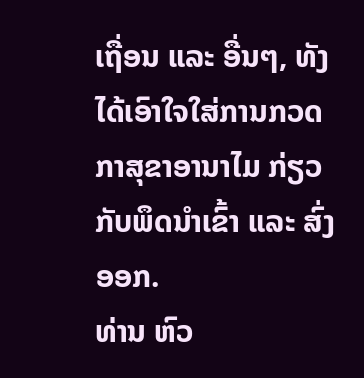ເຖື່ອນ ແລະ ອື່ນໆ, ທັງໄດ້ເອົາໃຈໃສ່ການກວດກາສຸຂາອານາໄມ ກ່ຽວກັບພຶດນໍາເຂົ້າ ແລະ ສົ່ງອອກ.
ທ່ານ ຫົວ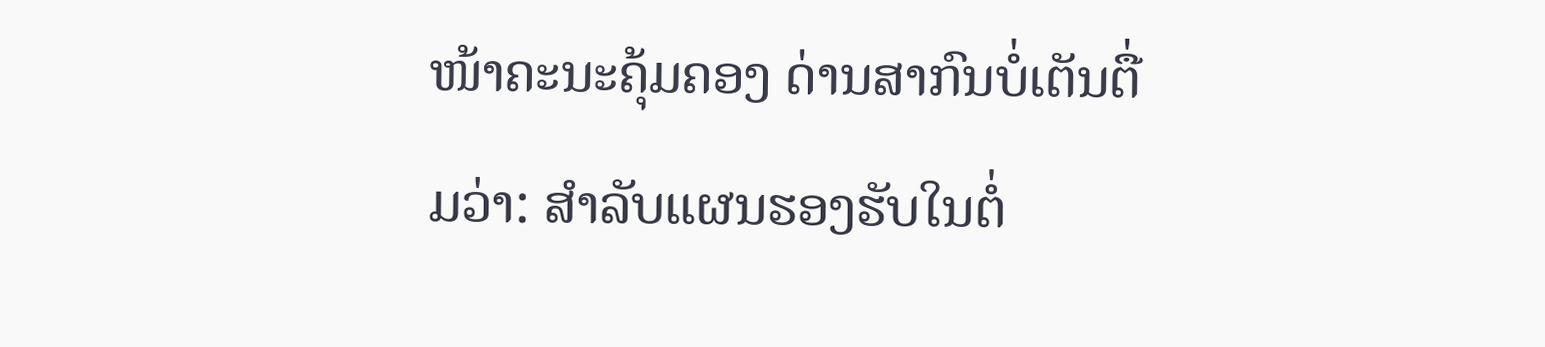ໜ້າຄະນະຄຸ້ມຄອງ ດ່ານສາກົນບໍ່ເຕັນຕື່ມວ່າ: ສໍາລັບແຜນຮອງຮັບໃນຕໍ່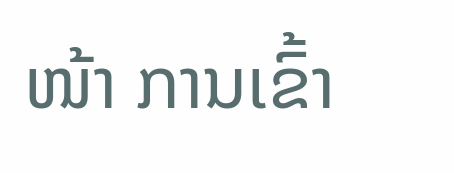ໜ້າ ການເຂົ້າ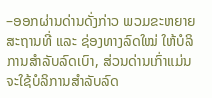–ອອກຜ່ານດ່ານດັ່ງກ່າວ ພວມຂະຫຍາຍສະຖານທີ່ ແລະ ຊ່ອງທາງລົດໃໝ່ ໃຫ້ບໍລິການສໍາລັບລົດເບົາ, ສ່ວນດ່ານເກົ່າແມ່ນຈະໃຊ້ບໍລິການສໍາລັບລົດ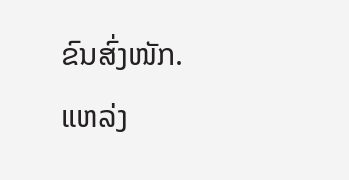ຂົນສົ່ງໜັກ.
ແຫລ່ງ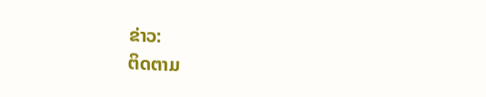ຂ່າວ:
ຕິດຕາມ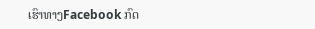ເຮົາທາງFacebook ກົດ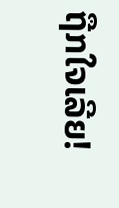ຖືກໃຈເລີຍ!